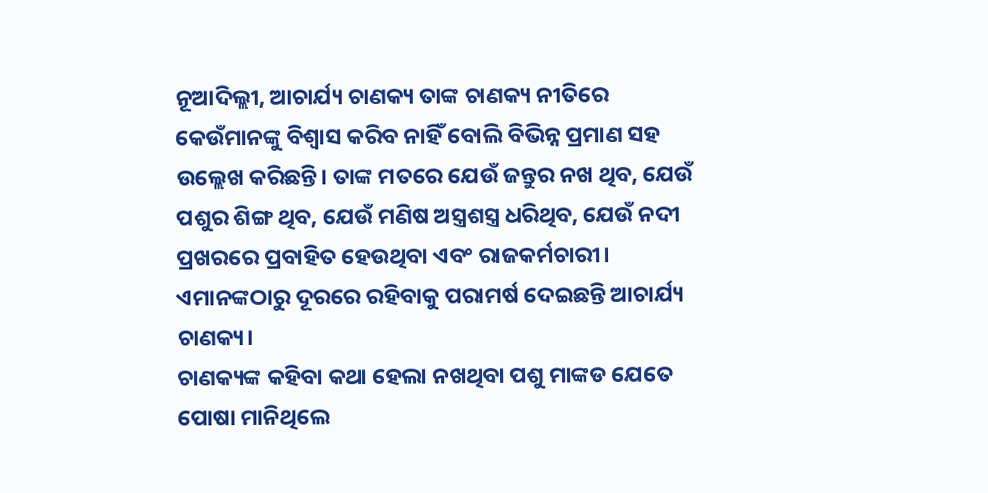ନୂଆଦିଲ୍ଲୀ, ଆଚାର୍ଯ୍ୟ ଚାଣକ୍ୟ ତାଙ୍କ ଚାଣକ୍ୟ ନୀତିରେ କେଉଁମାନଙ୍କୁ ବିଶ୍ବାସ କରିବ ନାହିଁ ବୋଲି ବିଭିନ୍ନ ପ୍ରମାଣ ସହ ଉଲ୍ଲେଖ କରିଛନ୍ତି। ତାଙ୍କ ମତରେ ଯେଉଁ ଜନ୍ତୁର ନଖ ଥିବ, ଯେଉଁ ପଶୁର ଶିଙ୍ଗ ଥିବ, ଯେଉଁ ମଣିଷ ଅସ୍ତ୍ରଶସ୍ତ୍ର ଧରିଥିବ, ଯେଉଁ ନଦୀ ପ୍ରଖରରେ ପ୍ରବାହିତ ହେଉଥିବା ଏବଂ ରାଜକର୍ମଚାରୀ। ଏମାନଙ୍କଠାରୁ ଦୂରରେ ରହିବାକୁ ପରାମର୍ଷ ଦେଇଛନ୍ତି ଆଚାର୍ଯ୍ୟ ଚାଣକ୍ୟ।
ଚାଣକ୍ୟଙ୍କ କହିବା କଥା ହେଲା ନଖଥିବା ପଶୁ ମାଙ୍କଡ ଯେତେ ପୋଷା ମାନିଥିଲେ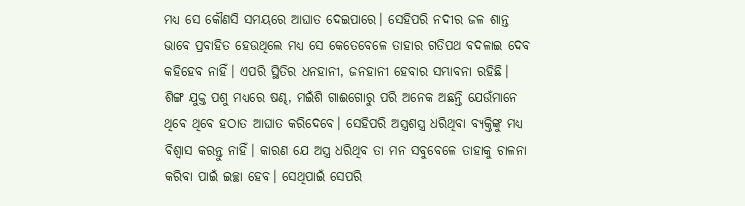ମଧ୍ୟ ସେ କୌଣସି ସମୟରେ ଆଘାତ ଦେଇପାରେ। ସେହିପରି ନଦୀର ଜଳ ଶାନ୍ତ ଭାବେ ପ୍ରବାହିତ ହେଉଥିଲେ ମଧ୍ୟ ସେ କେତେବେଳେ ତାହାର ଗତିପଥ ବଦଳାଇ ଦେବ କହିହେବ ନାହିଁ। ଏପରି ସ୍ଥିତିର ଧନହାନୀ, ଜନହାନୀ ହେବାର ସମ୍ଭାବନା ରହିଛି।
ଶିଙ୍ଗ ଯୁକ୍ତ ପଶୁ ମଧ୍ୟରେ ଷଣ୍ଢ, ମଇଁଶି ଗାଈଗୋରୁ ପରି ଅନେକ ଅଛନ୍ତି ଯେଉଁମାନେ ଥିବେ ଥିବେ ହଠାତ ଆଘାତ କରିଦେବେ। ସେହିପରି ଅସ୍ତ୍ରଶସ୍ତ୍ର ଧରିଥିବା ବ୍ୟକ୍ତିଙ୍କୁ ମଧ୍ୟ ବିଶ୍ବାସ କରନ୍ତୁ ନାହିଁ। କାରଣ ଯେ ଅସ୍ତ୍ର ଧରିଥିବ ତା ମନ ସବୁବେଳେ ତାହାକୁ ଚାଳନା କରିବା ପାଇଁ ଇଚ୍ଛା ହେବ। ସେଥିପାଇଁ ସେପରି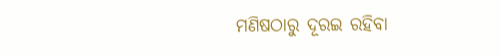ମଣିଷଠାରୁ ଦୂରଇ ରହିବା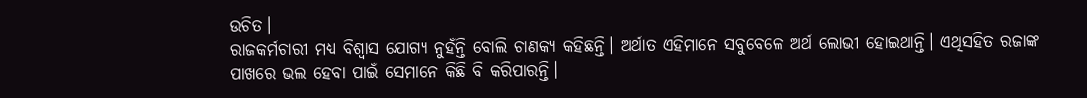ଉଚିତ।
ରାଜକର୍ମଚାରୀ ମଧ୍ୟ ବିଶ୍ବାସ ଯୋଗ୍ୟ ନୁହଁନ୍ତି ବୋଲି ଚାଣକ୍ୟ କହିଛନ୍ତି। ଅର୍ଥାତ ଏହିମାନେ ସବୁବେଳେ ଅର୍ଥ ଲୋଭୀ ହୋଇଥାନ୍ତି। ଏଥିସହିତ ରଜାଙ୍କ ପାଖରେ ଭଲ ହେବା ପାଇଁ ସେମାନେ କିଛି ବି କରିପାରନ୍ତି।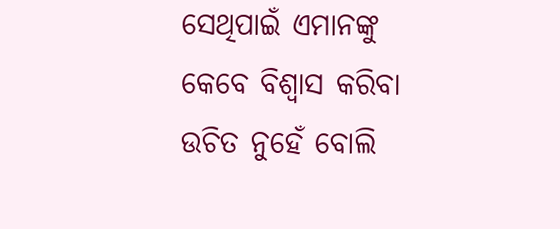ସେଥିପାଇଁ ଏମାନଙ୍କୁ କେବେ ବିଶ୍ବାସ କରିବା ଉଚିତ ନୁହେଁ ବୋଲି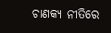ଚାଣକ୍ୟ ନୀତିରେ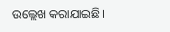ଉଲ୍ଲେଖ କରାଯାଇଛି।